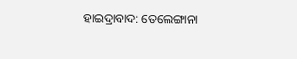ହାଇଦ୍ରାବାଦ: ତେଲେଙ୍ଗାନା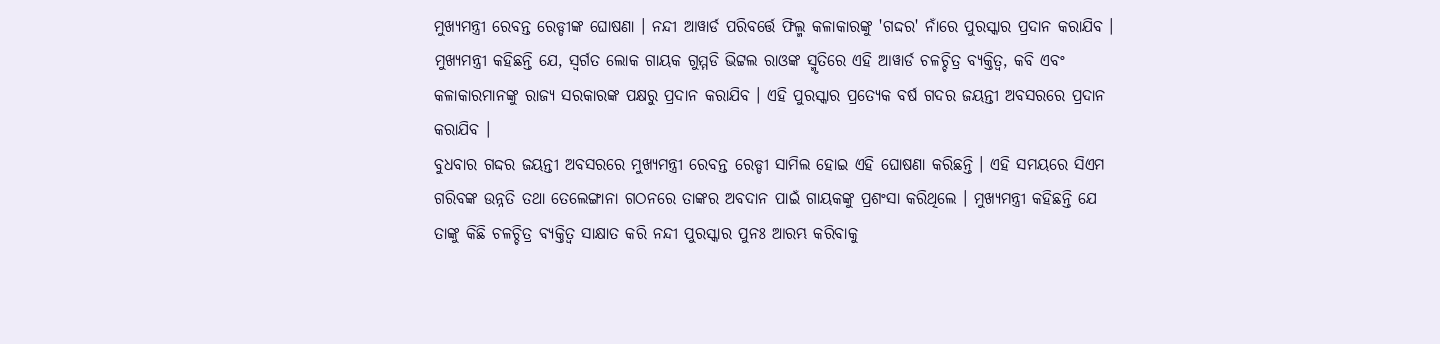ମୁଖ୍ୟମନ୍ତ୍ରୀ ରେବନ୍ତ ରେଡ୍ଡୀଙ୍କ ଘୋଷଣା । ନନ୍ଦୀ ଆୱାର୍ଡ ପରିବର୍ତ୍ତେ ଫିଲ୍ମ କଳାକାରଙ୍କୁ 'ଗଦ୍ଦର' ନାଁରେ ପୁରସ୍କାର ପ୍ରଦାନ କରାଯିବ । ମୁଖ୍ୟମନ୍ତ୍ରୀ କହିଛନ୍ତି ଯେ, ସ୍ବର୍ଗତ ଲୋକ ଗାୟକ ଗୁମ୍ମଡି ଭିଟ୍ଟଲ ରାଓଙ୍କ ସ୍ମୃତିରେ ଏହି ଆୱାର୍ଡ ଚଳଚ୍ଚିତ୍ର ବ୍ୟକ୍ତିତ୍ୱ, କବି ଏବଂ କଳାକାରମାନଙ୍କୁ ରାଜ୍ୟ ସରକାରଙ୍କ ପକ୍ଷରୁ ପ୍ରଦାନ କରାଯିବ । ଏହି ପୁରସ୍କାର ପ୍ରତ୍ୟେକ ବର୍ଷ ଗଦର ଜୟନ୍ତୀ ଅବସରରେ ପ୍ରଦାନ କରାଯିବ ।
ବୁଧବାର ଗଦ୍ଦର ଜୟନ୍ତୀ ଅବସରରେ ମୁଖ୍ୟମନ୍ତ୍ରୀ ରେବନ୍ତ ରେଡ୍ଡୀ ସାମିଲ ହୋଇ ଏହି ଘୋଷଣା କରିଛନ୍ତି । ଏହି ସମୟରେ ସିଏମ ଗରିବଙ୍କ ଉନ୍ନତି ତଥା ତେଲେଙ୍ଗାନା ଗଠନରେ ତାଙ୍କର ଅବଦାନ ପାଇଁ ଗାୟକଙ୍କୁ ପ୍ରଶଂସା କରିଥିଲେ । ମୁଖ୍ୟମନ୍ତ୍ରୀ କହିଛନ୍ତି ଯେ ତାଙ୍କୁ କିଛି ଚଳଚ୍ଚିତ୍ର ବ୍ୟକ୍ତିତ୍ୱ ସାକ୍ଷାତ କରି ନନ୍ଦୀ ପୁରସ୍କାର ପୁନଃ ଆରମ୍ଭ କରିବାକୁ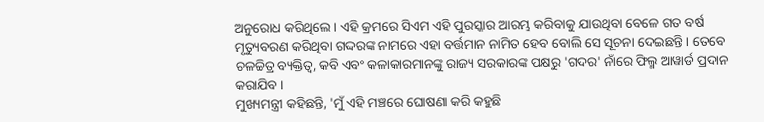ଅନୁରୋଧ କରିଥିଲେ । ଏହି କ୍ରମରେ ସିଏମ ଏହି ପୁରସ୍କାର ଆରମ୍ଭ କରିବାକୁ ଯାଉଥିବା ବେଳେ ଗତ ବର୍ଷ ମୃତ୍ୟୁବରଣ କରିଥିବା ଗଦ୍ଦରଙ୍କ ନାମରେ ଏହା ବର୍ତ୍ତମାନ ନାମିତ ହେବ ବୋଲି ସେ ସୂଚନା ଦେଇଛନ୍ତି । ତେବେ ଚଳଚ୍ଚିତ୍ର ବ୍ୟକ୍ତିତ୍ୱ, କବି ଏବଂ କଳାକାରମାନଙ୍କୁ ରାଜ୍ୟ ସରକାରଙ୍କ ପକ୍ଷରୁ 'ଗଦର' ନାଁରେ ଫିଲ୍ମ ଆୱାର୍ଡ ପ୍ରଦାନ କରାଯିବ ।
ମୁଖ୍ୟମନ୍ତ୍ରୀ କହିଛନ୍ତି, 'ମୁଁ ଏହି ମଞ୍ଚରେ ଘୋଷଣା କରି କହୁଛି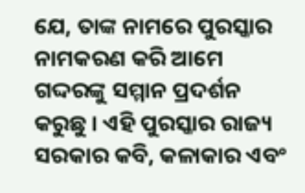ଯେ, ତାଙ୍କ ନାମରେ ପୁରସ୍କାର ନାମକରଣ କରି ଆମେ ଗଦ୍ଦରଙ୍କୁ ସମ୍ମାନ ପ୍ରଦର୍ଶନ କରୁଛୁ । ଏହି ପୁରସ୍କାର ରାଜ୍ୟ ସରକାର କବି, କଳାକାର ଏବଂ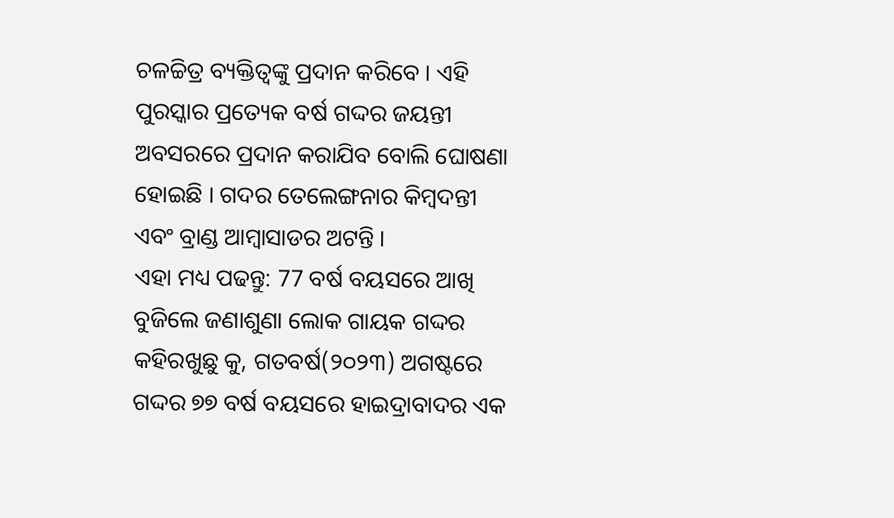ଚଳଚ୍ଚିତ୍ର ବ୍ୟକ୍ତିତ୍ୱଙ୍କୁ ପ୍ରଦାନ କରିବେ । ଏହି ପୁରସ୍କାର ପ୍ରତ୍ୟେକ ବର୍ଷ ଗଦ୍ଦର ଜୟନ୍ତୀ ଅବସରରେ ପ୍ରଦାନ କରାଯିବ ବୋଲି ଘୋଷଣା ହୋଇଛି । ଗଦର ତେଲେଙ୍ଗନାର କିମ୍ବଦନ୍ତୀ ଏବଂ ବ୍ରାଣ୍ଡ ଆମ୍ବାସାଡର ଅଟନ୍ତି ।
ଏହା ମଧ୍ୟ ପଢନ୍ତୁ: 77 ବର୍ଷ ବୟସରେ ଆଖି ବୁଜିଲେ ଜଣାଶୁଣା ଲୋକ ଗାୟକ ଗଦ୍ଦର
କହିରଖୁଛୁ କୁ, ଗତବର୍ଷ(୨୦୨୩) ଅଗଷ୍ଟରେ ଗଦ୍ଦର ୭୭ ବର୍ଷ ବୟସରେ ହାଇଦ୍ରାବାଦର ଏକ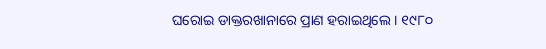ଘରୋଇ ଡାକ୍ତରଖାନାରେ ପ୍ରାଣ ହରାଇଥିଲେ । ୧୯୮୦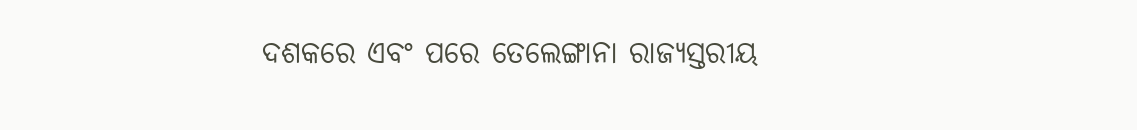ଦଶକରେ ଏବଂ ପରେ ତେଲେଙ୍ଗାନା ରାଜ୍ୟସ୍ତରୀୟ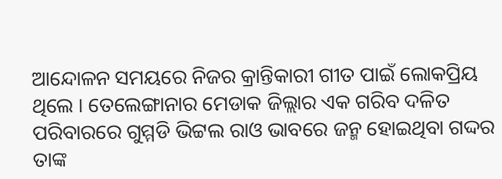ଆନ୍ଦୋଳନ ସମୟରେ ନିଜର କ୍ରାନ୍ତିକାରୀ ଗୀତ ପାଇଁ ଲୋକପ୍ରିୟ ଥିଲେ । ତେଲେଙ୍ଗାନାର ମେଡାକ ଜିଲ୍ଲାର ଏକ ଗରିବ ଦଳିତ ପରିବାରରେ ଗୁମ୍ମଡି ଭିଟ୍ଟଲ ରାଓ ଭାବରେ ଜନ୍ମ ହୋଇଥିବା ଗଦ୍ଦର ତାଙ୍କ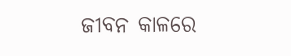ଜୀବନ କାଳରେ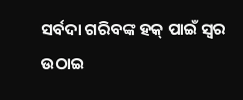ସର୍ବଦା ଗରିବଙ୍କ ହକ୍ ପାଇଁ ସ୍ବର ଉଠାଇ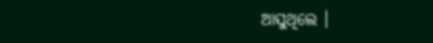ଆସୁଥିଲେ ।